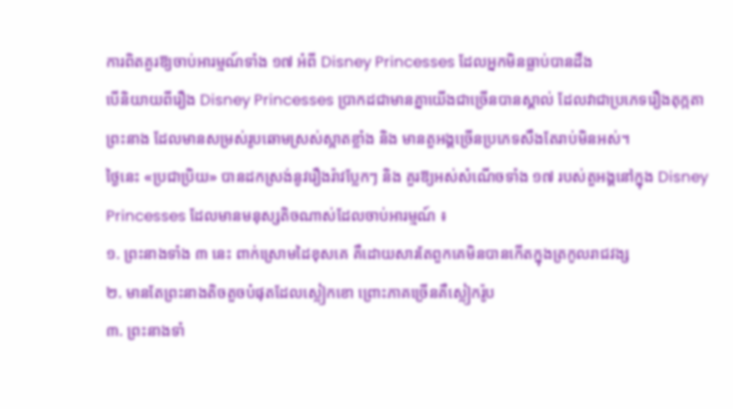ការពិតគួរឱ្យចាប់អារម្មណ៍ទាំង ១៧ អំពី Disney Princesses ដែលអ្នកមិនធ្លាប់បានដឹង
បើនិយាយពីរឿង Disney Princesses ប្រាកដជាមានគ្នាយើងជាច្រើនបានស្គាល់ ដែលវាជាប្រភេទរឿងតុក្កតាព្រះនាង ដែលមានសម្រស់រូបឆោមស្រស់ស្អាតខ្លាំង និង មានតួអង្គច្រើនប្រភេទសឹងតែរាប់មិនអស់។
ថ្ងៃនេះ «ប្រជាប្រិយ» បានដកស្រង់នូវរឿងរ៉ាវប្លែកៗ និង គួរឱ្យអស់សំណើចទាំង ១៧ របស់តួអង្គនៅក្នុង Disney Princesses ដែលមានមនុស្សតិចណាស់ដែលចាប់អារម្មណ៍ ៖
១. ព្រះនាងទាំង ៣ នេះ ពាក់ស្រោមដៃខុសគេ គឺដោយសារតែពួកគេមិនបានកើតក្នុងត្រកូលរាជវង្ស
២. មានតែព្រះនាងតិចតួចបំផុតដែលស្លៀកខោ ព្រោះភាគច្រើនគឺស្លៀករ៉ូប
៣. ព្រះនាងទាំ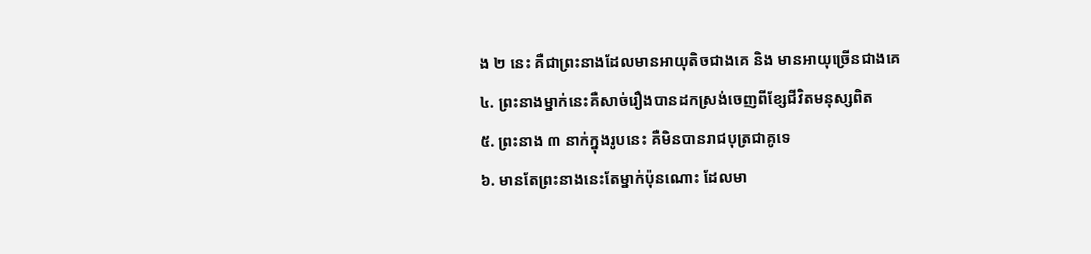ង ២ នេះ គឺជាព្រះនាងដែលមានអាយុតិចជាងគេ និង មានអាយុច្រើនជាងគេ
៤. ព្រះនាងម្នាក់នេះគឺសាច់រឿងបានដកស្រង់ចេញពីខ្សែជីវិតមនុស្សពិត
៥. ព្រះនាង ៣ នាក់ក្នុងរូបនេះ គឺមិនបានរាជបុត្រជាគូទេ
៦. មានតែព្រះនាងនេះតែម្នាក់ប៉ុនណោះ ដែលមា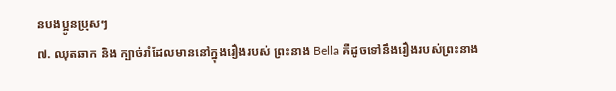នបងប្អូនប្រុសៗ
៧. ឈុតឆាក និង ក្បាច់រាំដែលមាននៅក្នុងរឿងរបស់ ព្រះនាង Bella គឺដូចទៅនឹងរឿងរបស់ព្រះនាង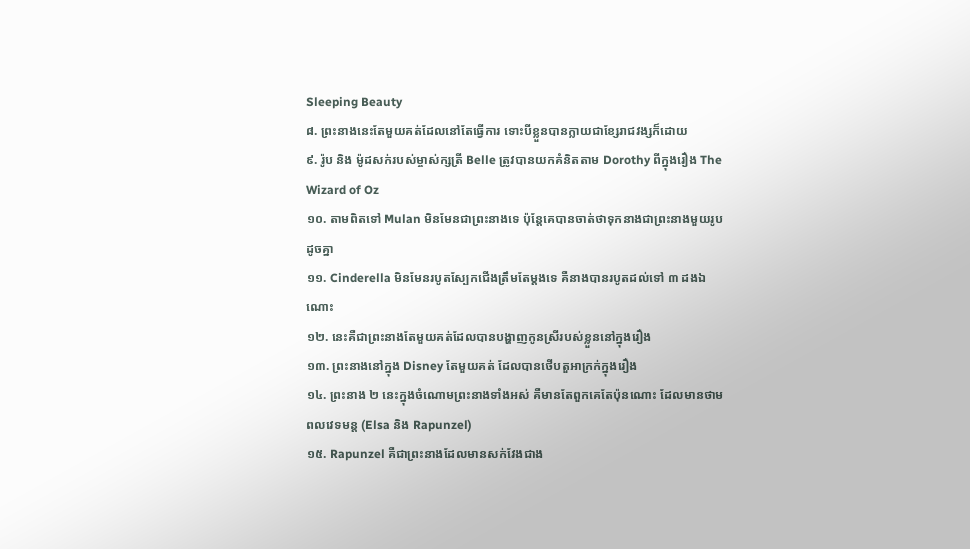Sleeping Beauty
៨. ព្រះនាងនេះតែមួយគត់ដែលនៅតែធ្វើការ ទោះបីខ្លួនបានក្លាយជាខ្សែរាជវង្សក៏ដោយ
៩. រ៉ូប និង ម៉ូដសក់របស់ម្ចាស់ក្សត្រី Belle ត្រូវបានយកគំនិតតាម Dorothy ពីក្នុងរឿង The Wizard of Oz
១០. តាមពិតទៅ Mulan មិនមែនជាព្រះនាងទេ ប៉ុន្តែគេបានចាត់ថាទុកនាងជាព្រះនាងមួយរូបដូចគ្នា
១១. Cinderella មិនមែនរបូតស្បែកជើងត្រឹមតែម្ដងទេ គឺនាងបានរបូតដល់ទៅ ៣ ដងឯណោះ
១២. នេះគឺជាព្រះនាងតែមួយគត់ដែលបានបង្ហាញកូនស្រីរបស់ខ្លួននៅក្នុងរឿង
១៣. ព្រះនាងនៅក្នុង Disney តែមួយគត់ ដែលបានថើបតួអាក្រក់ក្នុងរឿង
១៤. ព្រះនាង ២ នេះក្នុងចំណោមព្រះនាងទាំងអស់ គឺមានតែពួកគេតែប៉ុនណោះ ដែលមានថាមពលវេទមន្ត (Elsa និង Rapunzel)
១៥. Rapunzel គឺជាព្រះនាងដែលមានសក់វែងជាង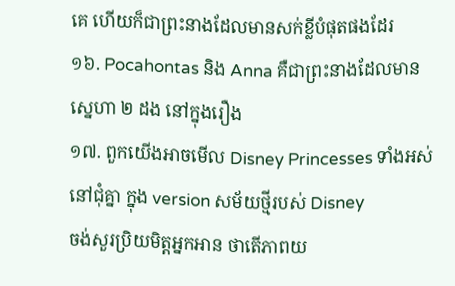គេ ហើយក៏ជាព្រះនាងដែលមានសក់ខ្លីបំផុតផងដែរ
១៦. Pocahontas និង Anna គឺជាព្រះនាងដែលមានស្នេហា ២ ដង នៅក្នុងរឿង
១៧. ពួកយើងអាចមើល Disney Princesses ទាំងអស់នៅជុំគ្នា ក្នុង version សម័យថ្មីរបស់ Disney
ចង់សួរប្រិយមិត្តអ្នកអាន ថាតើភាពយ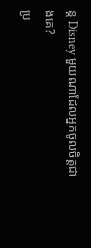ន្ត Disney មួយណាដែលអ្នកចូលចិត្តជាងគេ?
ប្រ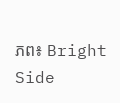ភព៖ Bright Side